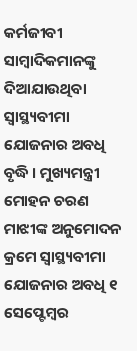କର୍ମଜୀବୀ ସାମ୍ବାଦିକମାନଙ୍କୁ ଦିଆଯାଉଥିବା ସ୍ୱାସ୍ଥ୍ୟବୀମା ଯୋଜନାର ଅବଧି ବୃଦ୍ଧି । ମୁଖ୍ୟମନ୍ତ୍ରୀ ମୋହନ ଚରଣ ମାଝୀଙ୍କ ଅନୁମୋଦନ କ୍ରମେ ସ୍ୱାସ୍ଥ୍ୟବୀମା ଯୋଜନାର ଅବଧି ୧ ସେପ୍ଟେମ୍ବର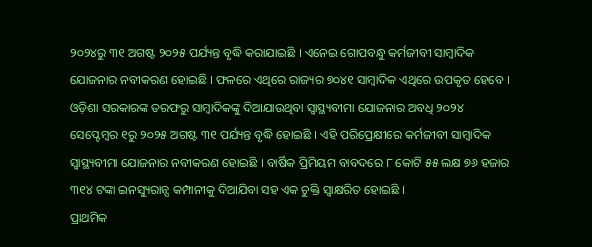୨୦୨୪ରୁ ୩୧ ଅଗଷ୍ଟ ୨୦୨୫ ପର୍ଯ୍ୟନ୍ତ ବୃଦ୍ଧି କରାଯାଇଛି । ଏନେଇ ଗୋପବନ୍ଧୁ କର୍ମଜୀବୀ ସାମ୍ବାଦିକ ଯୋଜନାର ନବୀକରଣ ହୋଇଛି । ଫଳରେ ଏଥିରେ ରାଜ୍ୟର ୭୦୪୧ ସାମ୍ବାଦିକ ଏଥିରେ ଉପକୃତ ହେବେ ।
ଓଡ଼ିଶା ସରକାରଙ୍କ ତରଫରୁ ସାମ୍ବାଦିକଙ୍କୁ ଦିଆଯାଉଥିବା ସ୍ୱାସ୍ଥ୍ୟବୀମା ଯୋଜନାର ଅବଧି ୨୦୨୪ ସେପ୍ଟେମ୍ବର ୧ରୁ ୨୦୨୫ ଅଗଷ୍ଟ ୩୧ ପର୍ଯ୍ୟନ୍ତ ବୃଦ୍ଧି ହୋଇଛି । ଏହି ପରିପ୍ରେକ୍ଷୀରେ କର୍ମଜୀବୀ ସାମ୍ବାଦିକ ସ୍ୱାସ୍ଥ୍ୟବୀମା ଯୋଜନାର ନବୀକରଣ ହୋଇଛି । ବାର୍ଷିକ ପ୍ରିମିୟମ ବାବଦରେ ୮ କୋଟି ୫୫ ଲକ୍ଷ ୭୬ ହଜାର ୩୧୪ ଟଙ୍କା ଇନସ୍ୟୁରାନ୍ସ କମ୍ପାନୀକୁ ଦିଆଯିବା ସହ ଏକ ଚୁକ୍ତି ସ୍ୱାକ୍ଷରିତ ହୋଇଛି ।
ପ୍ରାଥମିକ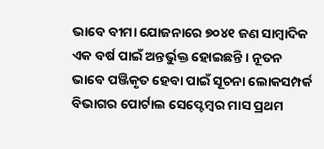ଭାବେ ବୀମା ଯୋଜନାରେ ୭୦୪୧ ଜଣ ସାମ୍ବାଦିକ ଏକ ବର୍ଷ ପାଇଁ ଅନ୍ତର୍ଭୁକ୍ତ ହୋଇଛନ୍ତି । ନୂତନ ଭାବେ ପଞ୍ଜିକୃତ ହେବା ପାଇଁ ସୂଚନା ଲୋକସମ୍ପର୍କ ବିଭାଗର ପୋର୍ଟାଲ ସେପ୍ଟେମ୍ବର ମାସ ପ୍ରଥମ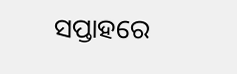ସପ୍ତାହରେ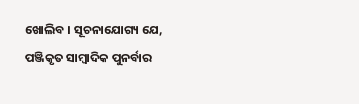ଖୋଲିବ । ସୂଚନାଯୋଗ୍ୟ ଯେ, ପଞ୍ଜିକୃତ ସାମ୍ବାଦିକ ପୁନର୍ବାର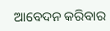ଆବେଦନ କରିବାର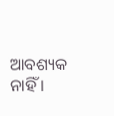ଆବଶ୍ୟକ ନାହିଁ ।